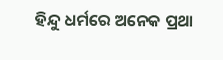ହିନ୍ଦୁ ଧର୍ମରେ ଅନେକ ପ୍ରଥା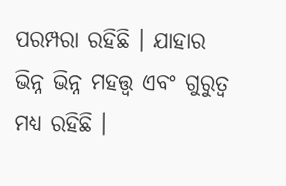ପରମ୍ପରା ରହିଛି । ଯାହାର ଭିନ୍ନ ଭିନ୍ନ ମହତ୍ତ୍ୱ ଏବଂ ଗୁରୁତ୍ୱ ମଧ୍ୟ ରହିଛି ।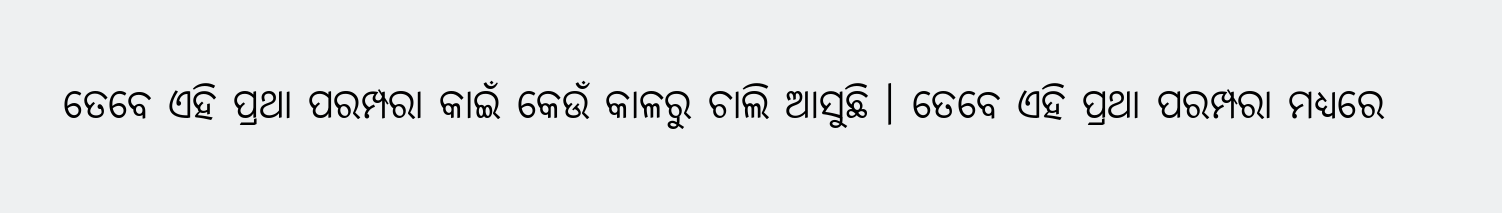ତେବେ ଏହି ପ୍ରଥା ପରମ୍ପରା କାଇଁ କେଉଁ କାଳରୁ ଚାଲି ଆସୁଛି । ତେବେ ଏହି ପ୍ରଥା ପରମ୍ପରା ମଧ୍ୟରେ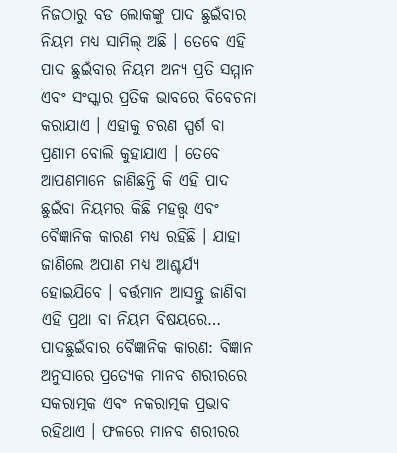ନିଜଠାରୁ ବଡ ଲୋକଙ୍କୁ ପାଦ ଛୁଇଁବାର ନିୟମ ମଧ୍ୟ ସାମିଲ୍ ଅଛି । ତେବେ ଏହି ପାଦ ଛୁଇଁବାର ନିୟମ ଅନ୍ୟ ପ୍ରତି ସମ୍ମାନ ଏବଂ ସଂସ୍କାର ପ୍ରତିକ ଭାବରେ ବିବେଚନା କରାଯାଏ । ଏହାକୁ ଚରଣ ସ୍ପର୍ଶ ବା ପ୍ରଣାମ ବୋଲି କୁହାଯାଏ । ତେବେ ଆପଣମାନେ ଜାଣିଛନ୍ତି କି ଏହି ପାଦ ଛୁଇଁବା ନିୟମର କିଛି ମହତ୍ତ୍ୱ ଏବଂ ବୈଜ୍ଞାନିକ କାରଣ ମଧ୍ୟ ରହିଛି । ଯାହା ଜାଣିଲେ ଅପାଣ ମଧ୍ୟ ଆଶ୍ଚର୍ଯ୍ୟ ହୋଇଯିବେ । ବର୍ତ୍ତମାନ ଆସନ୍ତୁ ଜାଣିବା ଏହି ପ୍ରଥା ବା ନିୟମ ବିଷୟରେ…
ପାଦଛୁଇଁବାର ବୈଜ୍ଞାନିକ କାରଣ: ବିଜ୍ଞାନ ଅନୁସାରେ ପ୍ରତ୍ୟେକ ମାନବ ଶରୀରରେ ସକରାତ୍ମକ ଏବଂ ନକରାତ୍ମକ ପ୍ରଭାବ ରହିଥାଏ । ଫଳରେ ମାନବ ଶରୀରର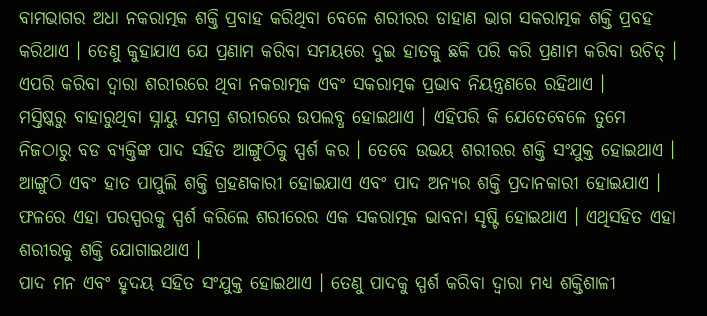ବାମଭାଗର ଅଧା ନକରାତ୍ମକ ଶକ୍ତି ପ୍ରବାହ କରିଥିବା ବେଳେ ଶରୀରର ଡାହାଣ ଭାଗ ସକରାତ୍ମକ ଶକ୍ତି ପ୍ରବହ କରିଥାଏ । ତେଣୁ କୁହାଯାଏ ଯେ ପ୍ରଣାମ କରିବା ସମୟରେ ଦୁଇ ହାତକୁ ଛକି ପରି କରି ପ୍ରଣାମ କରିବା ଉଚିତ୍ । ଏପରି କରିବା ଦ୍ୱାରା ଶରୀରରେ ଥିବା ନକରାତ୍ମକ ଏବଂ ସକରାତ୍ମକ ପ୍ରଭାବ ନିୟନ୍ତ୍ରଣରେ ରହିଥାଏ ।
ମସ୍ତିଷ୍କରୁ ବାହାରୁଥିବା ସ୍ନାୟୁ ସମଗ୍ର ଶରୀରରେ ଉପଲବ୍ଧ ହୋଇଥାଏ । ଏହିପରି କି ଯେତେବେଳେ ତୁମେ ନିଜଠାରୁ ବଡ ବ୍ୟକ୍ତିଙ୍କ ପାଦ ସହିତ ଆଙ୍ଗୁଠିକୁ ସ୍ପର୍ଶ କର । ତେବେ ଉଭୟ ଶରୀରର ଶକ୍ତି ସଂଯୁକ୍ତ ହୋଇଥାଏ । ଆଙ୍ଗୁଠି ଏବଂ ହାତ ପାପୁଲି ଶକ୍ତି ଗ୍ରହଣକାରୀ ହୋଇଯାଏ ଏବଂ ପାଦ ଅନ୍ୟର ଶକ୍ତି ପ୍ରଦାନକାରୀ ହୋଇଯାଏ । ଫଳରେ ଏହା ପରସ୍ପରକୁ ସ୍ପର୍ଶ କରିଲେ ଶରୀରେର ଏକ ସକରାତ୍ମକ ଭାବନା ସୃଷ୍ଟି ହୋଇଥାଏ । ଏଥିସହିତ ଏହା ଶରୀରକୁ ଶକ୍ତି ଯୋଗାଇଥାଏ ।
ପାଦ ମନ ଏବଂ ହୃଦୟ ସହିତ ସଂଯୁକ୍ତ ହୋଇଥାଏ । ତେଣୁ ପାଦକୁ ସ୍ପର୍ଶ କରିବା ଦ୍ୱାରା ମଧ୍ୟ ଶକ୍ତିଶାଳୀ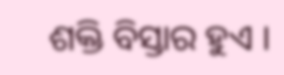ଶକ୍ତି ବିସ୍ତାର ହୁଏ ।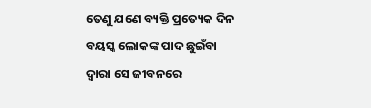ତେଣୁ ଯଣେ ବ୍ୟକ୍ତି ପ୍ରତ୍ୟେକ ଦିନ ବୟସ୍କ ଲୋକଙ୍କ ପାଦ ଛୁଇଁବା ଦ୍ୱାରା ସେ ଜୀବନରେ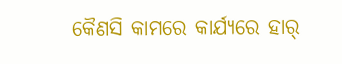କୈଣସି କାମରେ କାର୍ଯ୍ୟରେ ହାର୍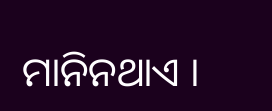ମାନିନଥାଏ ।